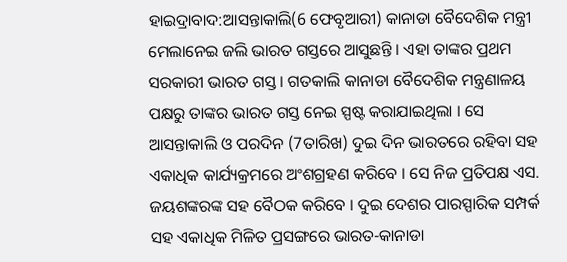ହାଇଦ୍ରାବାଦ:ଆସନ୍ତାକାଲି(6 ଫେବୃଆରୀ) କାନାଡା ବୈଦେଶିକ ମନ୍ତ୍ରୀ ମେଲାନେଇ ଜଲି ଭାରତ ଗସ୍ତରେ ଆସୁଛନ୍ତି । ଏହା ତାଙ୍କର ପ୍ରଥମ ସରକାରୀ ଭାରତ ଗସ୍ତ । ଗତକାଲି କାନାଡା ବୈଦେଶିକ ମନ୍ତ୍ରଣାଳୟ ପକ୍ଷରୁ ତାଙ୍କର ଭାରତ ଗସ୍ତ ନେଇ ସ୍ପଷ୍ଟ କରାଯାଇଥିଲା । ସେ ଆସନ୍ତାକାଲି ଓ ପରଦିନ (7ତାରିଖ) ଦୁଇ ଦିନ ଭାରତରେ ରହିବା ସହ ଏକାଧିକ କାର୍ଯ୍ୟକ୍ରମରେ ଅଂଶଗ୍ରହଣ କରିବେ । ସେ ନିଜ ପ୍ରତିପକ୍ଷ ଏସ. ଜୟଶଙ୍କରଙ୍କ ସହ ବୈଠକ କରିବେ । ଦୁଇ ଦେଶର ପାରସ୍ପାରିକ ସମ୍ପର୍କ ସହ ଏକାଧିକ ମିଳିତ ପ୍ରସଙ୍ଗରେ ଭାରତ-କାନାଡା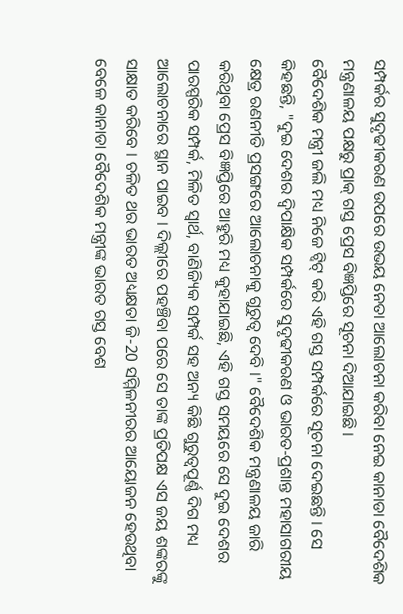ସମ୍ପର୍କର ସୁଦୃଢୀକରଣ ଉପରେ ଉଭୟ ନେତା ଆଲୋଚନା କରିବା ନେଇ କାନାଡା ବୈଦେଶିକ ମନ୍ତ୍ରଣାଳୟ ପକ୍ଷରୁ ପ୍ରାକ୍ ଗସ୍ତ ପ୍ରେସ ବିଜ୍ଞପ୍ତିରେ ସୂଚନା ଦିଆଯାଇଛି ।
ବୈଦେଶିକ ମନ୍ତ୍ରୀ ଜଲି ମଧ୍ୟ ନିଜେ ଟ୍ବିଟ୍ କରି ଏହି ଗସ୍ତ ସମ୍ପର୍କରେ ସୂଚନା ଦେଇଛନ୍ତି । ସେ କିହଛନ୍ତି, "ଦୁଇ ଦେଶର ଦ୍ବିପାକ୍ଷିକ ସମ୍ପର୍କରେ ସୁଦୃଢୀକରଣ ଓ ଭାରତ-ପ୍ରଶାନ୍ତ ମହାସାଗରୀୟ କ୍ଷେତ୍ର ରଣନୀତି ପ୍ରସଙ୍ଗରେ ଆଲୋଚନାକୁ ଗୁରୁତ୍ବ ଦେବି ।" ବୈଦେଶିକ ମନ୍ତ୍ରଣାଳୟ ଜାରି କରିଥିବା ପ୍ରେସ ବିଜ୍ଞପ୍ତିରେ ଆହୁରି ମଧ୍ୟ କୁହାଯାଇଛି, ଏହି ଗସ୍ତ ସମୟରେ ସେ ଦୁଇ ଦେଶର ପାରସ୍ପରିକ ସମ୍ପର୍କ, ମିଳିତ ସ୍ବାର୍ଥ, ବାଣିଜ୍ୟିକ ସମ୍ପର୍କ ସହ ଅନ୍ୟ କିଛି ଗୁରୁତ୍ବପୂର୍ଣ୍ଣ ଦିଗ ମଧ୍ୟ ଆଲୋଚନାରେ ସ୍ଥାନ ପାଇବ । ଦିଲ୍ଲୀରେ ପହଞ୍ଚିବା ପରେ ସେ ତାଙ୍କ ପ୍ରତିପକ୍ଷ ଏସ ଜୟ ଶଙ୍କରଙ୍କୁ ସାକ୍ଷାତ କରିବେ । ଚଳିତ ଥର ଭାରତ ଅଧ୍ୟକ୍ଷତା ଜି-20 ସମ୍ମିଳନୀରର ଆୟୋଜନ ହେଉଥିବା ବେଳେ କାନାଡା ବୈଦେଶିକ ମନ୍ତ୍ରୀଙ୍କ ଭାରତ ଗସ୍ତ ବେଶ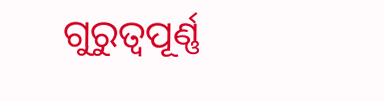ଗୁରୁତ୍ବପୂର୍ଣ୍ଣ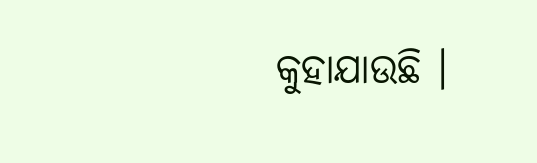କୁହାଯାଉଛି ।